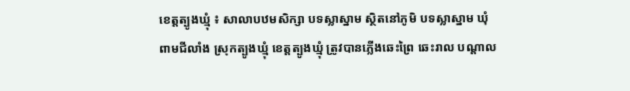ខេត្តត្បូងឃ្មុំ ៖ សាលាបឋមសិក្សា បទស្លាស្នាម ស្ថិតនៅភូមិ បទស្លាស្នាម ឃុំ ពាមជីលាំង ស្រុកត្បូងឃ្មុំ ខេត្តត្បូងឃ្មុំ ត្រូវបានភ្លើងឆេះព្រៃ ឆេះរាល បណ្តាល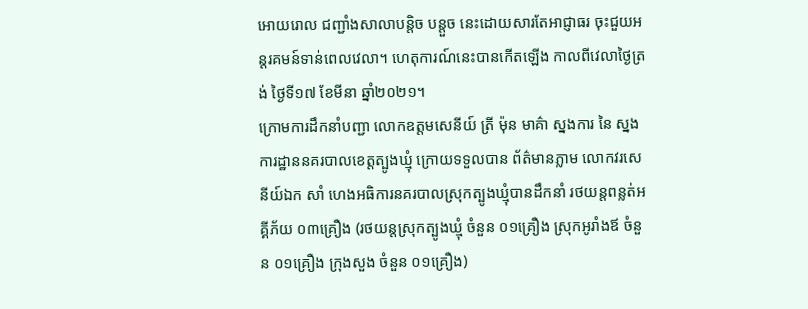អោយរោល ជញ្ជាំងសាលាបន្តិច បន្តួច នេះដោយសារតែអាជ្ញាធរ ចុះជួយអន្តរគមន៍ទាន់ពេលវេលា។ ហេតុការណ៍នេះបានកើតឡើង កាលពីវេលាថ្ងៃត្រង់ ថ្ងៃទី១៧ ខែមីនា ឆ្នាំ២០២១។
ក្រោមការដឹកនាំបញ្ជា លោកឧត្តមសេនីយ៍ ត្រី ម៉ុន មាគ៌ា ស្នងការ នៃ ស្នងការដ្ឋាននគរបាលខេត្តត្បូងឃ្មុំ ក្រោយទទួលបាន ព័ត៌មានភ្លាម លោកវរសេនីយ៍ឯក សាំ ហេងអធិការនគរបាលស្រុកត្បូងឃ្មុំបានដឹកនាំ រថយន្តពន្លត់អគ្គីភ័យ ០៣គ្រឿង (រថយន្តស្រុកត្បូងឃ្មុំ ចំនួន ០១គ្រឿង ស្រុកអូរាំងឪ ចំនួន ០១គ្រឿង ក្រុងសួង ចំនួន ០១គ្រឿង)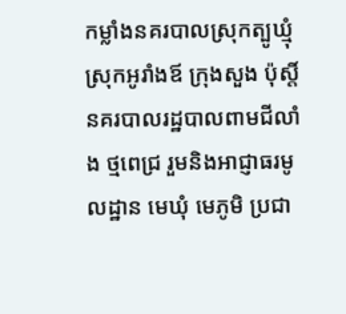កម្លាំងនគរបាលស្រុកត្បូឃ្មុំ ស្រុកអូរាំងឪ ក្រុងសួង ប៉ុស្តិ៍នគរបាលរដ្ឋបាលពាមជីលាំង ថ្មពេជ្រ រួមនិងអាជ្ញាធរមូលដ្ឋាន មេឃុំ មេភូមិ ប្រជា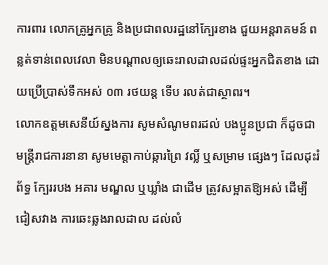ការពារ លោកគ្រូអ្នកគ្រូ និងប្រជាពលរដ្ឋនៅក្បែរខាង ជួយអន្តរាគមន៍ ពន្លត់ទាន់ពេលវេលា មិនបណ្ដាលឲ្យឆេះរាលដាលដល់ផ្ទះអ្នកជិតខាង ដោយប្រើប្រាស់ទឹកអស់ ០៣ រថយន្ត ទើប រលត់ជាស្ថាពរ។
លោកឧត្តមសេនីយ៍ស្នងការ សូមសំណូមពរដល់ បងប្អូនប្រជា ក៏ដូចជាមន្ត្រីរាជការនានា សូមមេត្តាកាប់ឆ្ការព្រៃ វល្លិ៍ ឬសម្រាម ផ្សេងៗ ដែលដុះរំព័ទ្ធ ក្បែររបង អគារ មណ្ឌល ឬឃ្លាំង ជាដើម ត្រូវសម្អាតឱ្យអស់ ដើម្បីជៀសវាង ការឆេះឆ្លងរាលដាល ដល់លំ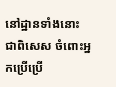នៅដ្ឋានទាំងនោះ ជាពិសេស ចំពោះអ្នកប្រើប្រើ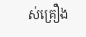ស់គ្រឿង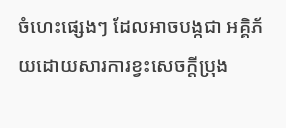ចំហេះផ្សេងៗ ដែលអាចបង្កជា អគ្គិភ័យដោយសារការខ្វះសេចក្តីប្រុង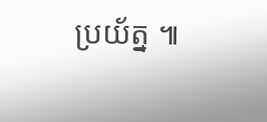ប្រយ័ត្ន ៕